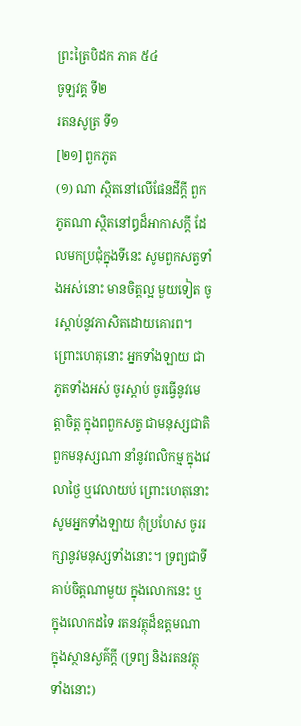ព្រះត្រៃបិដក ភាគ ៥៤
ចូឡវគ្គ ទី២
រតនសូត្រ ទី១
[២១] ពួកភូត
(១) ណា ស្ថិតនៅលើផែនដីក្តី ពួកភូតណា ស្ថិតនៅឰដ៏អាកាសក្តី ដែលមកប្រជុំក្នុងទីនេះ សូមពួកសត្វទាំងអស់នោះ មានចិត្តល្អ មួយទៀត ចូរស្តាប់នូវភាសិតដោយគោរព។ ព្រោះហេតុនោះ អ្នកទាំងឡាយ ជាភូតទាំងអស់ ចូរស្តាប់ ចូរធ្វើនូវមេត្តាចិត្ត ក្នុងពពួកសត្វ ជាមនុស្សជាតិ ពួកមនុស្សណា នាំនូវពលិកម្ម ក្នុងវេលាថ្ងៃ ឬវេលាយប់ ព្រោះហេតុនោះ សូមអ្នកទាំងឡាយ កុំប្រហែស ចូររក្សានូវមនុស្សទាំងនោះ។ ទ្រព្យជាទីគាប់ចិត្តណាមួយ ក្នុងលោកនេះ ឬក្នុងលោកដទៃ រតនវត្ថុដ៏ឧត្តមណា ក្នុងស្ថានសួគ៌ក្តី (ទ្រព្យ និងរតនវត្ថុទាំងនោះ)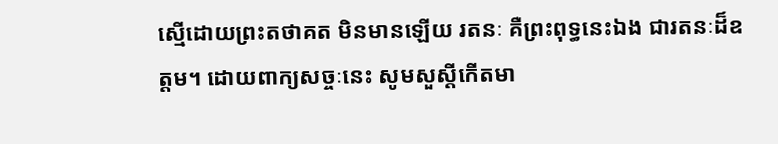សើ្មដោយព្រះតថាគត មិនមានឡើយ រតនៈ គឺព្រះពុទ្ធនេះឯង ជារតនៈដ៏ឧត្តម។ ដោយពាក្យសច្ចៈនេះ សូមសួស្តីកើតមា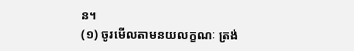ន។
(១) ចូរមើលតាមនយលក្ខណៈ ត្រង់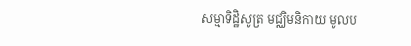សម្មាទិដ្ឋិសូត្រ មជ្ឈិមនិកាយ មូលប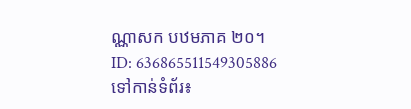ណ្ណាសក បឋមភាគ ២០។
ID: 636865511549305886
ទៅកាន់ទំព័រ៖